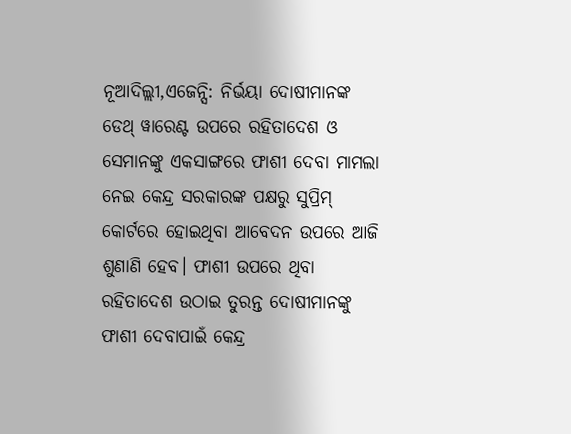ନୂଆଦିଲ୍ଲୀ,ଏଜେନ୍ସି: ନିର୍ଭୟା ଦୋଷୀମାନଙ୍କ ଡେଥ୍ ୱାରେଣ୍ଟ ଉପରେ ରହିତାଦେଶ ଓ ସେମାନଙ୍କୁ ଏକସାଙ୍ଗରେ ଫାଶୀ ଦେବା ମାମଲା ନେଇ କେନ୍ଦ୍ର ସରକାରଙ୍କ ପକ୍ଷରୁ ସୁପ୍ରିମ୍ କୋର୍ଟରେ ହୋଇଥିବା ଆବେଦନ ଉପରେ ଆଜି ଶୁଣାଣି ହେବ। ଫାଶୀ ଉପରେ ଥିବା ରହିତାଦେଶ ଉଠାଇ ତୁରନ୍ତ ଦୋଷୀମାନଙ୍କୁ ଫାଶୀ ଦେବାପାଇଁ କେନ୍ଦ୍ର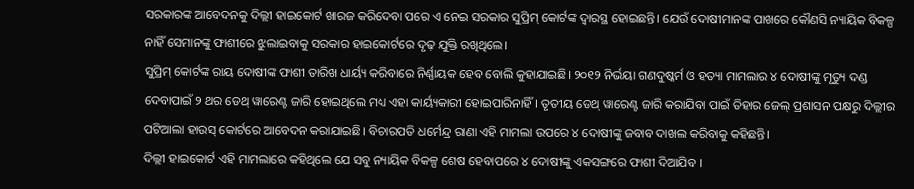ସରକାରଙ୍କ ଆବେଦନକୁ ଦିଲ୍ଲୀ ହାଇକୋର୍ଟ ଖାରଜ କରିଦେବା ପରେ ଏ ନେଇ ସରକାର ସୁପ୍ରିମ୍ କୋର୍ଟଙ୍କ ଦ୍ବାରସ୍ଥ ହୋଇଛନ୍ତି। ଯେଉଁ ଦୋଷୀମାନଙ୍କ ପାଖରେ କୌଣସି ନ୍ୟାୟିକ ବିକଳ୍ପ ନାହିଁ ସେମାନଙ୍କୁ ଫାଶୀରେ ଝୁଲାଇବାକୁ ସରକାର ହାଇକୋର୍ଟରେ ଦୃଢ଼ ଯୁକ୍ତି ରଖିଥିଲେ।
ସୁପ୍ରିମ୍ କୋର୍ଟଙ୍କ ରାୟ ଦୋଷୀଙ୍କ ଫାଶୀ ତାରିଖ ଧାର୍ୟ୍ୟ କରିବାରେ ନିର୍ଣ୍ଣାୟକ ହେବ ବୋଲି କୁହାଯାଇଛି। ୨୦୧୨ ନିର୍ଭୟା ଗଣଦୁଷ୍କର୍ମ ଓ ହତ୍ୟା ମାମଲାର ୪ ଦୋଷୀଙ୍କୁ ମୃତ୍ୟୁ ଦଣ୍ଡ ଦେବାପାଇଁ ୨ ଥର ଡେଥ୍ ୱାରେଣ୍ଟ ଜାରି ହୋଇଥିଲେ ମଧ୍ୟ ଏହା କାର୍ୟ୍ୟକାରୀ ହୋଇପାରିନାହିଁ। ତୃତୀୟ ଡେଥ୍ ୱାରେଣ୍ଟ ଜାରି କରାଯିବା ପାଇଁ ତିହାର ଜେଲ୍ ପ୍ରଶାସନ ପକ୍ଷରୁ ଦିଲ୍ଲୀର ପଟିଆଲା ହାଉସ୍ କୋର୍ଟରେ ଆବେଦନ କରାଯାଇଛି। ବିଚାରପତି ଧର୍ମେନ୍ଦ୍ର ରାଣା ଏହି ମାମଲା ଉପରେ ୪ ଦୋଷୀଙ୍କୁ ଜବାବ ଦାଖଲ କରିବାକୁ କହିଛନ୍ତି।
ଦିଲ୍ଲୀ ହାଇକୋର୍ଟ ଏହି ମାମଲାରେ କହିଥିଲେ ଯେ ସବୁ ନ୍ୟାୟିକ ବିକଳ୍ପ ଶେଷ ହେବାପରେ ୪ ଦୋଷୀଙ୍କୁ ଏକସଙ୍ଗରେ ଫାଶୀ ଦିଆଯିବ ।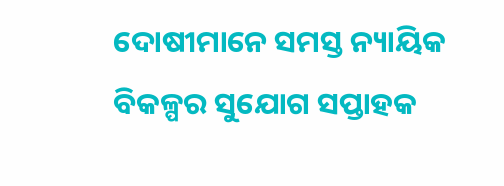ଦୋଷୀମାନେ ସମସ୍ତ ନ୍ୟାୟିକ ବିକଳ୍ପର ସୁଯୋଗ ସପ୍ତାହକ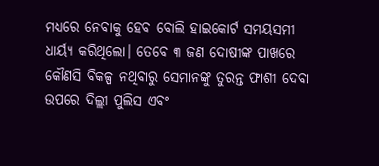ମଧ୍ୟରେ ନେବାକୁ ହେବ ବୋଲି ହାଇକୋର୍ଟ ସମୟସମୀ ଧାର୍ୟ୍ୟ କରିଥିଲୋ। ତେବେ ୩ ଜଣ ଦୋଷୀଙ୍କ ପାଖରେ କୌଣସି ବିକଳ୍ପ ନଥିବାରୁ ସେମାନଙ୍କୁ ତୁରନ୍ତ ଫାଶୀ ଦେବା ଉପରେ ଦିଲ୍ଲୀ ପୁଲିସ ଏବଂ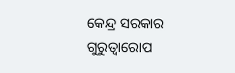କେନ୍ଦ୍ର ସରକାର ଗୁରୁତ୍ବାରୋପ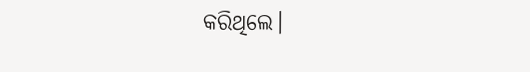କରିଥିଲେ।